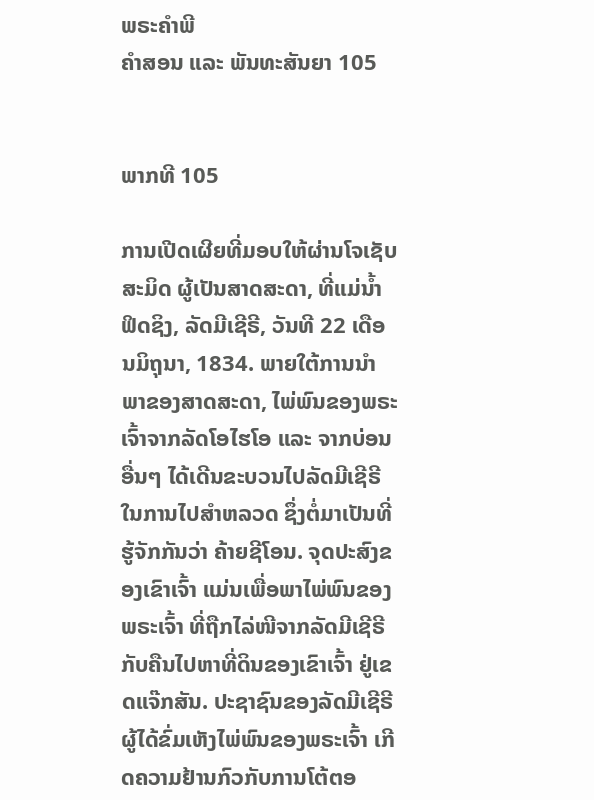ພຣະຄຳພີ
ຄຳສອນ ແລະ ພັນທະສັນຍາ 105


ພາກທີ 105

ການເປີດເຜີຍທີ່ມອບໃຫ້ຜ່ານໂຈເຊັບ ສະມິດ ຜູ້ເປັນສາດສະດາ, ທີ່ແມ່ນ້ຳຟິດຊິງ, ລັດມີເຊີຣີ, ວັນທີ 22 ເດືອນມິຖຸນາ, 1834. ພາຍໃຕ້ການນຳພາຂອງສາດສະດາ, ໄພ່ພົນຂອງພຣະເຈົ້າຈາກລັດໂອໄຮໂອ ແລະ ຈາກບ່ອນອື່ນໆ ໄດ້ເດີນຂະບວນໄປລັດມີເຊີຣີ ໃນການໄປສຳຫລວດ ຊຶ່ງຕໍ່ມາເປັນທີ່ຮູ້ຈັກກັນວ່າ ຄ້າຍຊີໂອນ. ຈຸດປະສົງຂອງເຂົາເຈົ້າ ແມ່ນເພື່ອພາໄພ່ພົນຂອງພຣະເຈົ້າ ທີ່ຖືກໄລ່ໜີຈາກລັດມີເຊີຣີ ກັບຄືນໄປຫາທີ່ດິນຂອງເຂົາເຈົ້າ ຢູ່ເຂດແຈ໊ກສັນ. ປະຊາຊົນຂອງລັດມີເຊີຣີຜູ້ໄດ້ຂົ່ມເຫັງໄພ່ພົນຂອງພຣະເຈົ້າ ເກີດຄວາມຢ້ານກົວກັບການໂຕ້ຕອ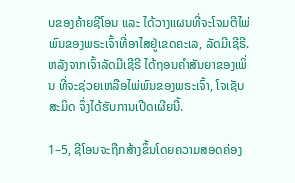ບຂອງຄ້າຍຊີໂອນ ແລະ ໄດ້ວາງແຜນທີ່ຈະໂຈມຕີໄພ່ພົນຂອງພຣະເຈົ້າທີ່ອາໄສຢູ່ເຂດຄະເລ, ລັດມີເຊີຣີ. ຫລັງຈາກເຈົ້າລັດມີເຊີຣີ ໄດ້ຖອນຄຳສັນຍາຂອງເພິ່ນ ທີ່ຈະຊ່ວຍເຫລືອໄພ່ພົນຂອງພຣະເຈົ້າ, ໂຈເຊັບ ສະມິດ ຈຶ່ງໄດ້ຮັບການເປີດເຜີຍນີ້.

1–5, ຊີໂອນຈະຖືກສ້າງຂຶ້ນໂດຍຄວາມສອດຄ່ອງ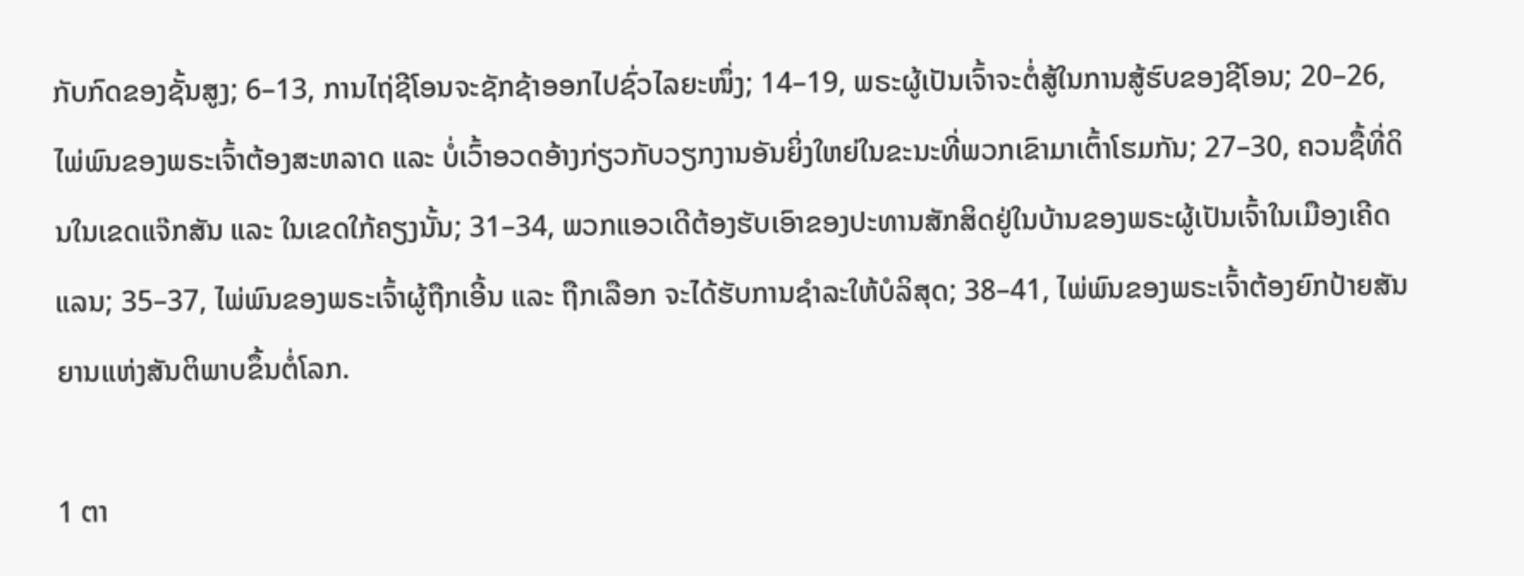ກັບກົດຂອງຊັ້ນສູງ; 6–13, ການໄຖ່ຊີໂອນຈະຊັກຊ້າອອກໄປຊົ່ວໄລຍະໜຶ່ງ; 14–19, ພຣະຜູ້ເປັນເຈົ້າຈະຕໍ່ສູ້ໃນການສູ້ຮົບຂອງຊີໂອນ; 20–26, ໄພ່ພົນຂອງພຣະເຈົ້າຕ້ອງສະຫລາດ ແລະ ບໍ່ເວົ້າອວດອ້າງກ່ຽວກັບວຽກງານອັນຍິ່ງໃຫຍ່ໃນຂະນະທີ່ພວກເຂົາມາເຕົ້າໂຮມກັນ; 27–30, ຄວນຊື້ທີ່ດິນໃນເຂດແຈ໊ກສັນ ແລະ ໃນເຂດໃກ້ຄຽງນັ້ນ; 31–34, ພວກແອວເດີຕ້ອງຮັບເອົາຂອງປະທານສັກສິດຢູ່ໃນບ້ານຂອງພຣະຜູ້ເປັນເຈົ້າໃນເມືອງເຄີດແລນ; 35–37, ໄພ່ພົນຂອງພຣະເຈົ້າຜູ້ຖືກເອີ້ນ ແລະ ຖືກເລືອກ ຈະໄດ້ຮັບການຊຳລະໃຫ້ບໍລິສຸດ; 38–41, ໄພ່ພົນຂອງພຣະເຈົ້າຕ້ອງຍົກປ້າຍສັນຍານແຫ່ງສັນຕິພາບຂຶ້ນຕໍ່ໂລກ.

1 ຕາ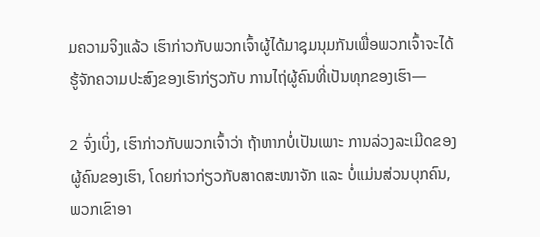ມຄວາມຈິງແລ້ວ ເຮົາກ່າວກັບພວກເຈົ້າຜູ້ໄດ້ມາຊຸມນຸມກັນເພື່ອພວກເຈົ້າຈະໄດ້ຮູ້ຈັກຄວາມປະສົງຂອງເຮົາກ່ຽວກັບ ການໄຖ່ຜູ້ຄົນທີ່ເປັນທຸກຂອງເຮົາ—

2 ຈົ່ງເບິ່ງ, ເຮົາກ່າວກັບພວກເຈົ້າວ່າ ຖ້າຫາກບໍ່ເປັນເພາະ ການລ່ວງລະເມີດຂອງຜູ້ຄົນຂອງເຮົາ, ໂດຍກ່າວກ່ຽວກັບສາດສະໜາຈັກ ແລະ ບໍ່ແມ່ນສ່ວນບຸກຄົນ, ພວກເຂົາອາ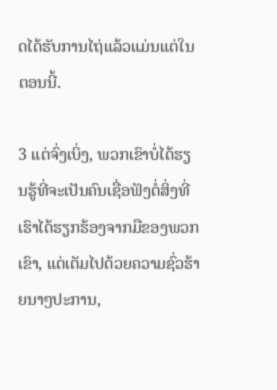ດໄດ້ຮັບການໄຖ່ແລ້ວແມ່ນແຕ່ໃນຕອນນີ້.

3 ແຕ່ຈົ່ງເບິ່ງ, ພວກເຂົາບໍ່ໄດ້ຮຽນຮູ້ທີ່ຈະເປັນຄົນເຊື່ອຟັງຕໍ່ສິ່ງທີ່ເຮົາໄດ້ຮຽກຮ້ອງຈາກມືຂອງພວກເຂົາ, ແຕ່ເຕັມໄປດ້ວຍຄວາມຊົ່ວຮ້າຍນາໆປະການ,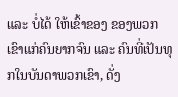ແລະ ບໍ່ໄດ້ ໃຫ້ເຂົ້າຂອງ ຂອງພວກເຂົາແກ່ຄົນຍາກຈົນ ແລະ ຄົນທີ່ເປັນທຸກໃນບັນດາພວກເຂົາ, ດັ່ງ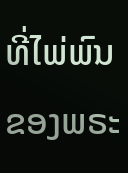ທີ່ໄພ່ພົນຂອງພຣະ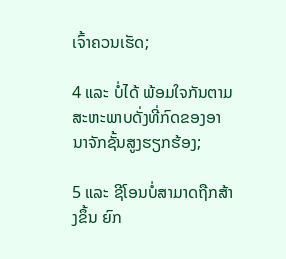ເຈົ້າຄວນເຮັດ;

4 ແລະ ບໍ່ໄດ້ ພ້ອມໃຈກັນຕາມສະຫະພາບດັ່ງທີ່ກົດຂອງອານາຈັກຊັ້ນສູງຮຽກຮ້ອງ;

5 ແລະ ຊີໂອນບໍ່ສາມາດຖືກສ້າງຂຶ້ນ ຍົກ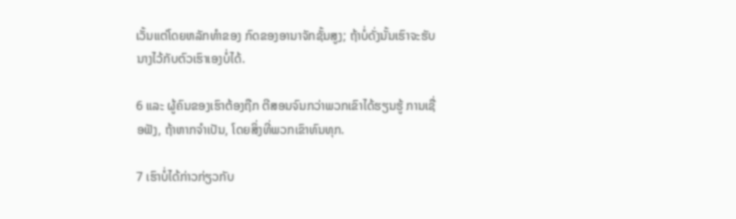ເວັ້ນແຕ່ໂດຍຫລັກທຳຂອງ ກົດຂອງອານາຈັກຊັ້ນສູງ; ຖ້າບໍ່ດັ່ງນັ້ນເຮົາຈະຮັບນາງໄວ້ກັບຕົວເຮົາເອງບໍ່ໄດ້.

6 ແລະ ຜູ້ຄົນຂອງເຮົາຕ້ອງຖືກ ຕີສອນຈົນກວ່າພວກເຂົາໄດ້ຮຽນຮູ້ ການເຊື່ອຟັງ, ຖ້າຫາກຈຳເປັນ, ໂດຍສິ່ງທີ່ພວກເຂົາທົນທຸກ.

7 ເຮົາບໍ່ໄດ້ກ່າວກ່ຽວກັບ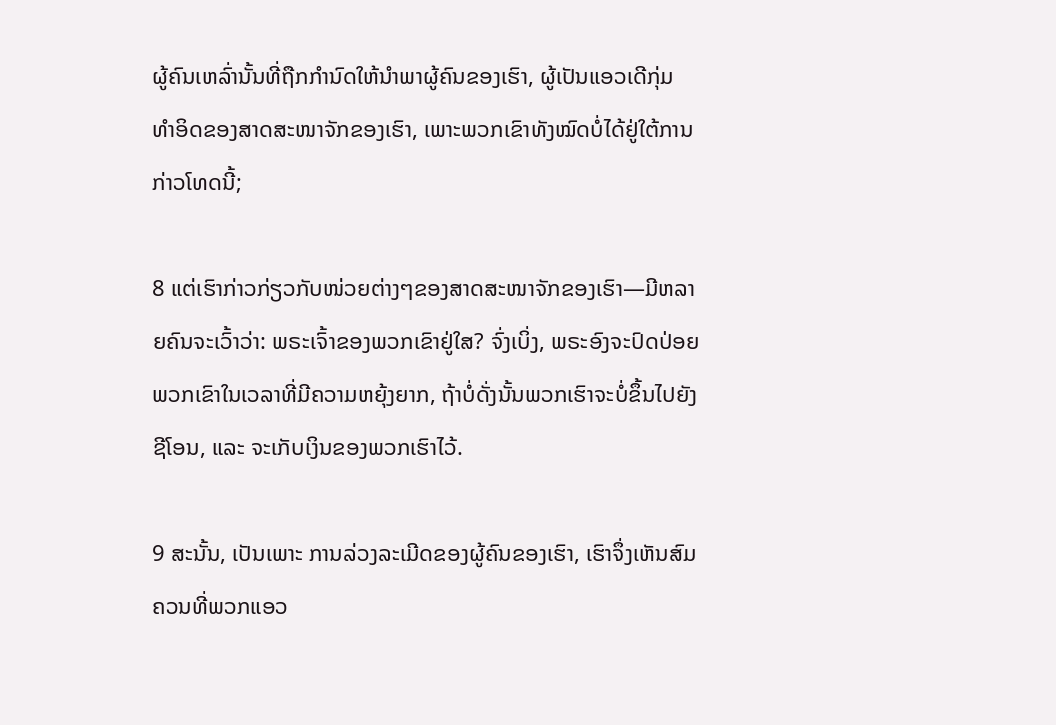ຜູ້ຄົນເຫລົ່ານັ້ນທີ່ຖືກກຳນົດໃຫ້ນຳພາຜູ້ຄົນຂອງເຮົາ, ຜູ້ເປັນແອວເດີກຸ່ມ ທຳອິດຂອງສາດສະໜາຈັກຂອງເຮົາ, ເພາະພວກເຂົາທັງໝົດບໍ່ໄດ້ຢູ່ໃຕ້ການກ່າວໂທດນີ້;

8 ແຕ່ເຮົາກ່າວກ່ຽວກັບໜ່ວຍຕ່າງໆຂອງສາດສະໜາຈັກຂອງເຮົາ—ມີຫລາຍຄົນຈະເວົ້າວ່າ: ພຣະເຈົ້າຂອງພວກເຂົາຢູ່ໃສ? ຈົ່ງເບິ່ງ, ພຣະອົງຈະປົດປ່ອຍພວກເຂົາໃນເວລາທີ່ມີຄວາມຫຍຸ້ງຍາກ, ຖ້າບໍ່ດັ່ງນັ້ນພວກເຮົາຈະບໍ່ຂຶ້ນໄປຍັງຊີໂອນ, ແລະ ຈະເກັບເງິນຂອງພວກເຮົາໄວ້.

9 ສະນັ້ນ, ເປັນເພາະ ການລ່ວງລະເມີດຂອງຜູ້ຄົນຂອງເຮົາ, ເຮົາຈຶ່ງເຫັນສົມຄວນທີ່ພວກແອວ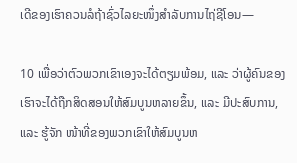ເດີຂອງເຮົາຄວນລໍຖ້າຊົ່ວໄລຍະໜຶ່ງສຳລັບການໄຖ່ຊີໂອນ—

10 ເພື່ອວ່າຕົວພວກເຂົາເອງຈະໄດ້ຕຽມພ້ອມ, ແລະ ວ່າຜູ້ຄົນຂອງເຮົາຈະໄດ້ຖືກສິດສອນໃຫ້ສົມບູນຫລາຍຂຶ້ນ, ແລະ ມີປະສົບການ, ແລະ ຮູ້ຈັກ ໜ້າທີ່ຂອງພວກເຂົາໃຫ້ສົມບູນຫ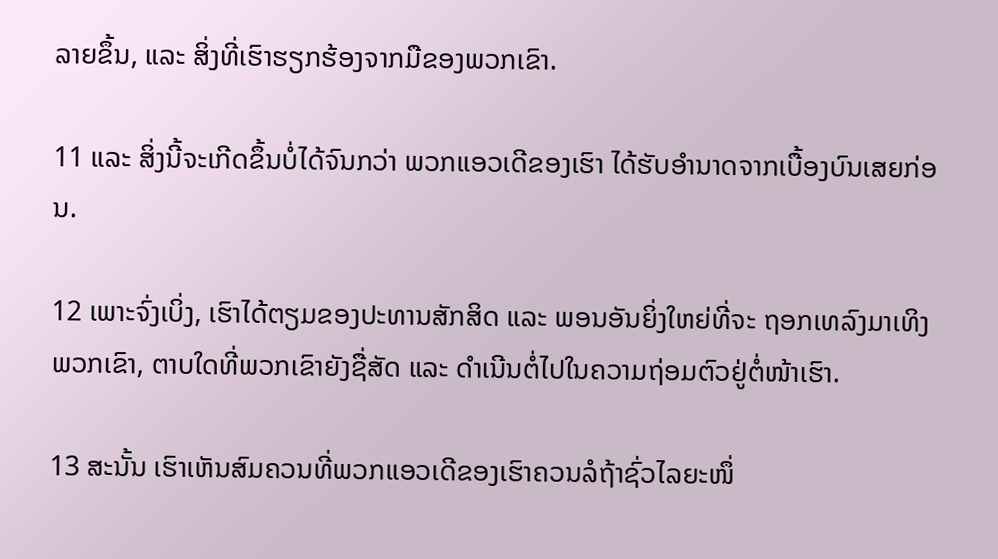ລາຍຂຶ້ນ, ແລະ ສິ່ງທີ່ເຮົາຮຽກຮ້ອງຈາກມືຂອງພວກເຂົາ.

11 ແລະ ສິ່ງນີ້ຈະເກີດຂຶ້ນບໍ່ໄດ້ຈົນກວ່າ ພວກແອວເດີຂອງເຮົາ ໄດ້ຮັບອຳນາດຈາກເບື້ອງບົນເສຍກ່ອນ.

12 ເພາະຈົ່ງເບິ່ງ, ເຮົາໄດ້ຕຽມຂອງປະທານສັກສິດ ແລະ ພອນອັນຍິ່ງໃຫຍ່ທີ່ຈະ ຖອກເທລົງມາເທິງພວກເຂົາ, ຕາບໃດທີ່ພວກເຂົາຍັງຊື່ສັດ ແລະ ດຳເນີນຕໍ່ໄປໃນຄວາມຖ່ອມຕົວຢູ່ຕໍ່ໜ້າເຮົາ.

13 ສະນັ້ນ ເຮົາເຫັນສົມຄວນທີ່ພວກແອວເດີຂອງເຮົາຄວນລໍຖ້າຊົ່ວໄລຍະໜຶ່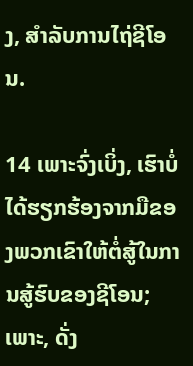ງ, ສຳລັບການໄຖ່ຊີໂອນ.

14 ເພາະຈົ່ງເບິ່ງ, ເຮົາບໍ່ໄດ້ຮຽກຮ້ອງຈາກມືຂອງພວກເຂົາໃຫ້ຕໍ່ສູ້ໃນການສູ້ຮົບຂອງຊີໂອນ; ເພາະ, ດັ່ງ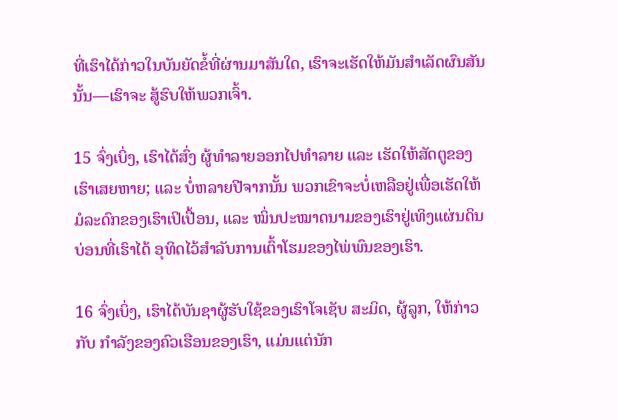ທີ່ເຮົາໄດ້ກ່າວໃນບັນຍັດຂໍ້ທີ່ຜ່ານມາສັນໃດ, ເຮົາຈະເຮັດໃຫ້ມັນສຳເລັດຜົນສັນນັ້ນ—ເຮົາຈະ ສູ້ຮົບໃຫ້ພວກເຈົ້າ.

15 ຈົ່ງເບິ່ງ, ເຮົາໄດ້ສົ່ງ ຜູ້ທຳລາຍອອກໄປທຳລາຍ ແລະ ເຮັດໃຫ້ສັດຕູຂອງເຮົາເສຍຫາຍ; ແລະ ບໍ່ຫລາຍປີຈາກນັ້ນ ພວກເຂົາຈະບໍ່ເຫລືອຢູ່ເພື່ອເຮັດໃຫ້ມໍລະດົກຂອງເຮົາເປິເປື້ອນ, ແລະ ໝິ່ນປະໝາດນາມຂອງເຮົາຢູ່ເທິງແຜ່ນດິນບ່ອນທີ່ເຮົາໄດ້ ອຸທິດໄວ້ສຳລັບການເຕົ້າໂຮມຂອງໄພ່ພົນຂອງເຮົາ.

16 ຈົ່ງເບິ່ງ, ເຮົາໄດ້ບັນຊາຜູ້ຮັບໃຊ້ຂອງເຮົາໂຈເຊັບ ສະມິດ, ຜູ້ລູກ, ໃຫ້ກ່າວກັບ ກຳລັງຂອງຄົວເຮືອນຂອງເຮົາ, ແມ່ນແຕ່ນັກ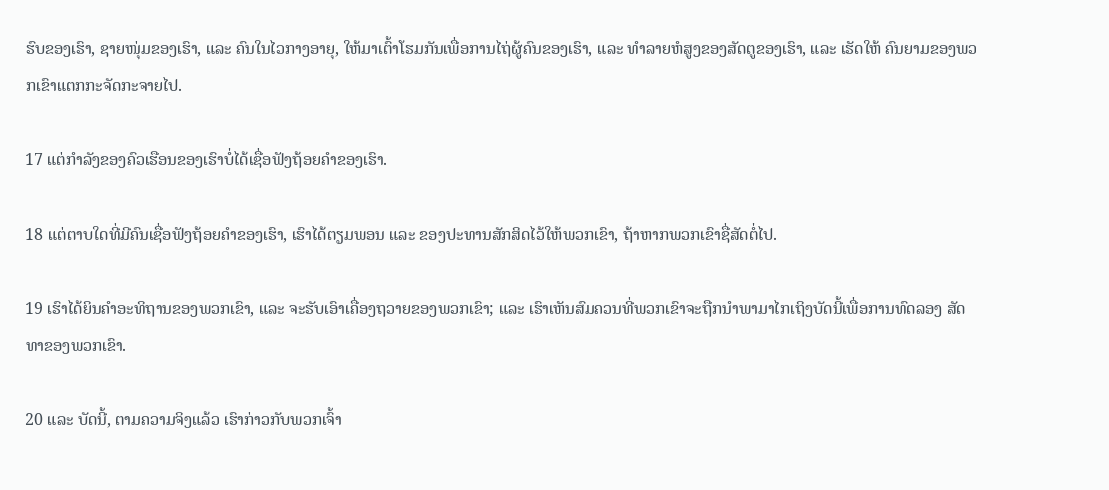ຮົບຂອງເຮົາ, ຊາຍໜຸ່ມຂອງເຮົາ, ແລະ ຄົນໃນໄວກາງອາຍຸ, ໃຫ້ມາເຕົ້າໂຮມກັນເພື່ອການໄຖ່ຜູ້ຄົນຂອງເຮົາ, ແລະ ທຳລາຍຫໍສູງຂອງສັດຕູຂອງເຮົາ, ແລະ ເຮັດໃຫ້ ຄົນຍາມຂອງພວກເຂົາແຕກກະຈັດກະຈາຍໄປ.

17 ແຕ່ກຳລັງຂອງຄົວເຮືອນຂອງເຮົາບໍ່ໄດ້ເຊື່ອຟັງຖ້ອຍຄຳຂອງເຮົາ.

18 ແຕ່ຕາບໃດທີ່ມີຄົນເຊື່ອຟັງຖ້ອຍຄຳຂອງເຮົາ, ເຮົາໄດ້ຕຽມພອນ ແລະ ຂອງປະທານສັກສິດໄວ້ໃຫ້ພວກເຂົາ, ຖ້າຫາກພວກເຂົາຊື່ສັດຕໍ່ໄປ.

19 ເຮົາໄດ້ຍິນຄຳອະທິຖານຂອງພວກເຂົາ, ແລະ ຈະຮັບເອົາເຄື່ອງຖວາຍຂອງພວກເຂົາ; ແລະ ເຮົາເຫັນສົມຄວນທີ່ພວກເຂົາຈະຖືກນຳພາມາໄກເຖິງບັດນີ້ເພື່ອການທົດລອງ ສັດທາຂອງພວກເຂົາ.

20 ແລະ ບັດນີ້, ຕາມຄວາມຈິງແລ້ວ ເຮົາກ່າວກັບພວກເຈົ້າ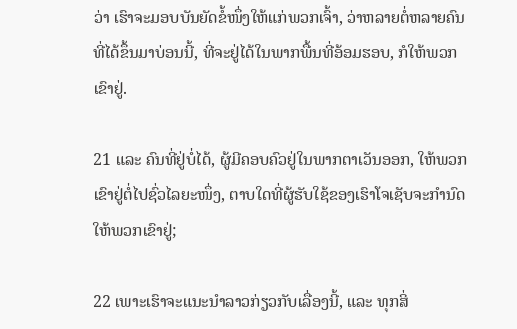ວ່າ ເຮົາຈະມອບບັນຍັດຂໍ້ໜຶ່ງໃຫ້ແກ່ພວກເຈົ້າ, ວ່າຫລາຍຕໍ່ຫລາຍຄົນທີ່ໄດ້ຂຶ້ນມາບ່ອນນີ້, ທີ່ຈະຢູ່ໄດ້ໃນພາກພື້ນທີ່ອ້ອມຮອບ, ກໍໃຫ້ພວກເຂົາຢູ່.

21 ແລະ ຄົນທີ່ຢູ່ບໍ່ໄດ້, ຜູ້ມີຄອບຄົວຢູ່ໃນພາກຕາເວັນອອກ, ໃຫ້ພວກເຂົາຢູ່ຕໍ່ໄປຊົ່ວໄລຍະໜຶ່ງ, ຕາບໃດທີ່ຜູ້ຮັບໃຊ້ຂອງເຮົາໂຈເຊັບຈະກຳນົດໃຫ້ພວກເຂົາຢູ່;

22 ເພາະເຮົາຈະແນະນຳລາວກ່ຽວກັບເລື່ອງນີ້, ແລະ ທຸກສິ່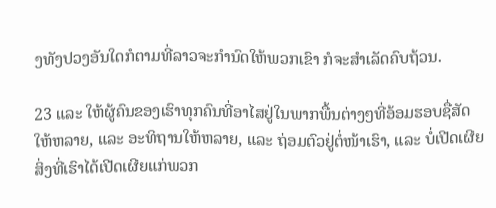ງທັງປວງອັນໃດກໍຕາມທີ່ລາວຈະກຳນົດໃຫ້ພວກເຂົາ ກໍຈະສຳເລັດຄົບຖ້ວນ.

23 ແລະ ໃຫ້ຜູ້ຄົນຂອງເຮົາທຸກຄົນທີ່ອາໄສຢູ່ໃນພາກພື້ນຕ່າງໆທີ່ອ້ອມຮອບຊື່ສັດໃຫ້ຫລາຍ, ແລະ ອະທິຖານໃຫ້ຫລາຍ, ແລະ ຖ່ອມຕົວຢູ່ຕໍ່ໜ້າເຮົາ, ແລະ ບໍ່ເປີດເຜີຍສິ່ງທີ່ເຮົາໄດ້ເປີດເຜີຍແກ່ພວກ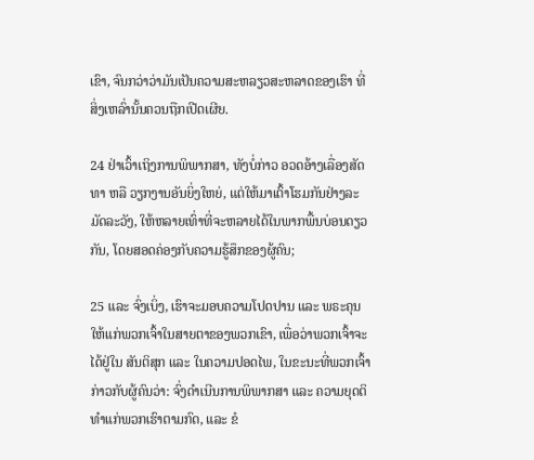ເຂົາ, ຈົນກວ່າວ່າມັນເປັນຄວາມສະຫລຽວສະຫລາດຂອງເຮົາ ທີ່ສິ່ງເຫລົ່ານັ້ນຄວນຖືກເປີດເຜີຍ.

24 ຢ່າເວົ້າເຖິງການພິພາກສາ, ທັງບໍ່ກ່າວ ອວດອ້າງເລື່ອງສັດທາ ຫລື ວຽກງານອັນຍິ່ງໃຫຍ່, ແຕ່ໃຫ້ມາເຕົ້າໂຮມກັນຢ່າງລະມັດລະວັງ, ໃຫ້ຫລາຍເທົ່າທີ່ຈະຫລາຍໄດ້ໃນພາກພື້ນບ່ອນດຽວກັນ, ໂດຍສອດຄ່ອງກັບຄວາມຮູ້ສຶກຂອງຜູ້ຄົນ;

25 ແລະ ຈົ່ງເບິ່ງ, ເຮົາຈະມອບຄວາມໂປດປານ ແລະ ພຣະຄຸນໃຫ້ແກ່ພວກເຈົ້າໃນສາຍຕາຂອງພວກເຂົາ, ເພື່ອວ່າພວກເຈົ້າຈະໄດ້ຢູ່ໃນ ສັນຕິສຸກ ແລະ ໃນຄວາມປອດໄພ, ໃນຂະນະທີ່ພວກເຈົ້າກ່າວກັບຜູ້ຄົນວ່າ: ຈົ່ງດຳເນີນການພິພາກສາ ແລະ ຄວາມຍຸດຕິທຳແກ່ພວກເຮົາຕາມກົດ, ແລະ ຂໍ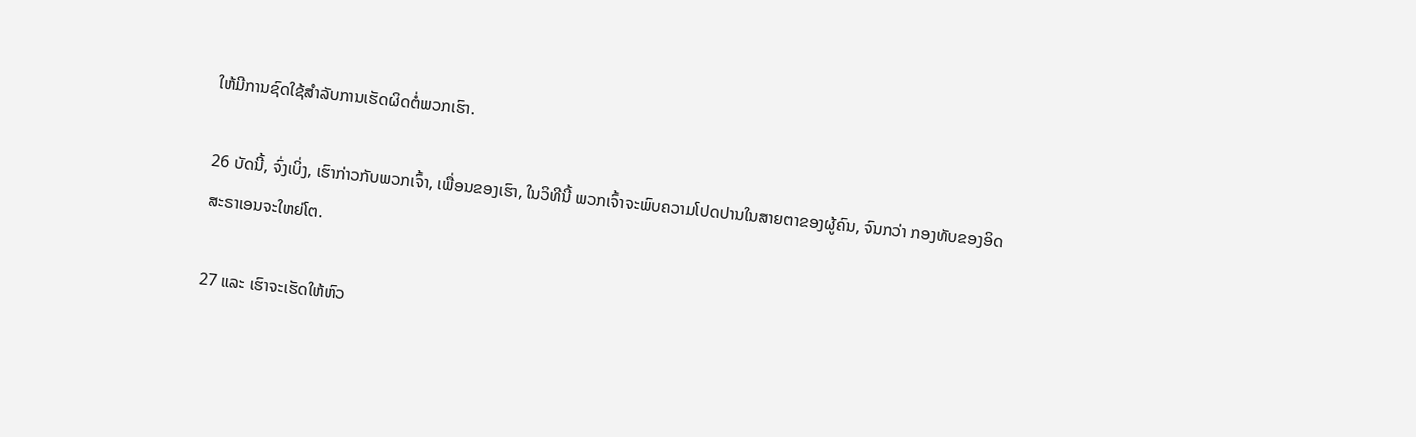ໃຫ້ມີການຊົດໃຊ້ສຳລັບການເຮັດຜິດຕໍ່ພວກເຮົາ.

26 ບັດນີ້, ຈົ່ງເບິ່ງ, ເຮົາກ່າວກັບພວກເຈົ້າ, ເພື່ອນຂອງເຮົາ, ໃນວິທີນີ້ ພວກເຈົ້າຈະພົບຄວາມໂປດປານໃນສາຍຕາຂອງຜູ້ຄົນ, ຈົນກວ່າ ກອງທັບຂອງອິດສະຣາເອນຈະໃຫຍ່ໂຕ.

27 ແລະ ເຮົາຈະເຮັດໃຫ້ຫົວ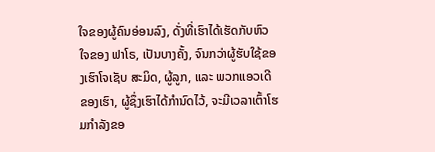ໃຈຂອງຜູ້ຄົນອ່ອນລົງ, ດັ່ງທີ່ເຮົາໄດ້ເຮັດກັບຫົວໃຈຂອງ ຟາໂຣ, ເປັນບາງຄັ້ງ, ຈົນກວ່າຜູ້ຮັບໃຊ້ຂອງເຮົາໂຈເຊັບ ສະມິດ, ຜູ້ລູກ, ແລະ ພວກແອວເດີຂອງເຮົາ, ຜູ້ຊຶ່ງເຮົາໄດ້ກຳນົດໄວ້, ຈະມີເວລາເຕົ້າໂຮມກຳລັງຂອ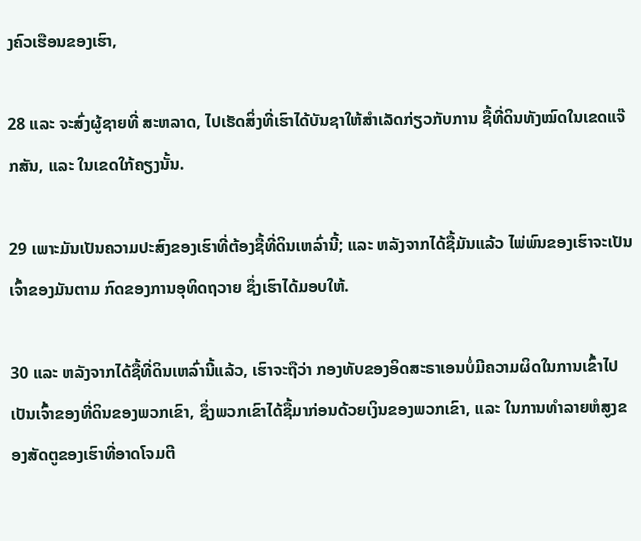ງຄົວເຮືອນຂອງເຮົາ,

28 ແລະ ຈະສົ່ງຜູ້ຊາຍທີ່ ສະຫລາດ, ໄປເຮັດສິ່ງທີ່ເຮົາໄດ້ບັນຊາໃຫ້ສຳເລັດກ່ຽວກັບການ ຊື້ທີ່ດິນທັງໝົດໃນເຂດແຈ໊ກສັນ, ແລະ ໃນເຂດໃກ້ຄຽງນັ້ນ.

29 ເພາະມັນເປັນຄວາມປະສົງຂອງເຮົາທີ່ຕ້ອງຊື້ທີ່ດິນເຫລົ່ານີ້; ແລະ ຫລັງຈາກໄດ້ຊື້ມັນແລ້ວ ໄພ່ພົນຂອງເຮົາຈະເປັນເຈົ້າຂອງມັນຕາມ ກົດຂອງການອຸທິດຖວາຍ ຊຶ່ງເຮົາໄດ້ມອບໃຫ້.

30 ແລະ ຫລັງຈາກໄດ້ຊື້ທີ່ດິນເຫລົ່ານີ້ແລ້ວ, ເຮົາຈະຖືວ່າ ກອງທັບຂອງອິດສະຣາເອນບໍ່ມີຄວາມຜິດໃນການເຂົ້າໄປເປັນເຈົ້າຂອງທີ່ດິນຂອງພວກເຂົາ, ຊຶ່ງພວກເຂົາໄດ້ຊື້ມາກ່ອນດ້ວຍເງິນຂອງພວກເຂົາ, ແລະ ໃນການທຳລາຍຫໍສູງຂອງສັດຕູຂອງເຮົາທີ່ອາດໂຈມຕີ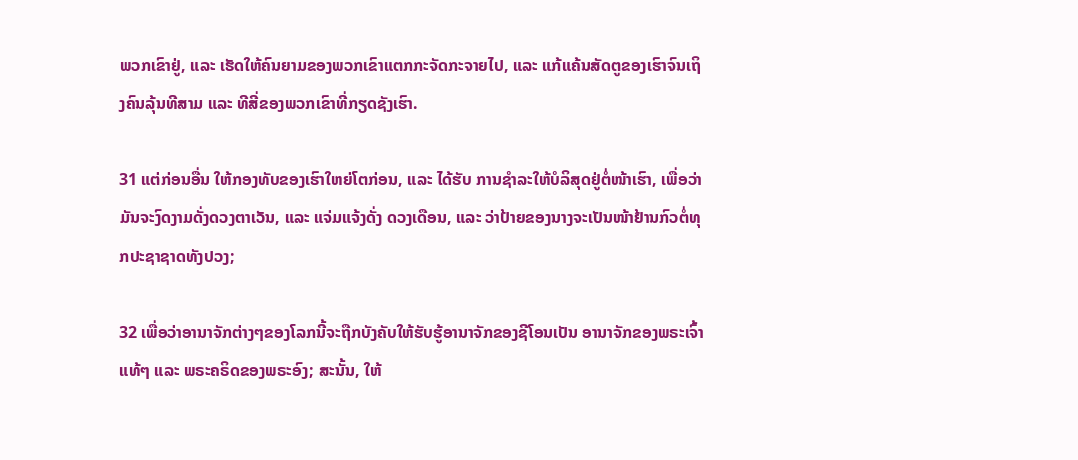ພວກເຂົາຢູ່, ແລະ ເຮັດໃຫ້ຄົນຍາມຂອງພວກເຂົາແຕກກະຈັດກະຈາຍໄປ, ແລະ ແກ້ແຄ້ນສັດຕູຂອງເຮົາຈົນເຖິງຄົນລຸ້ນທີສາມ ແລະ ທີສີ່ຂອງພວກເຂົາທີ່ກຽດຊັງເຮົາ.

31 ແຕ່ກ່ອນອື່ນ ໃຫ້ກອງທັບຂອງເຮົາໃຫຍ່ໂຕກ່ອນ, ແລະ ໄດ້ຮັບ ການຊຳລະໃຫ້ບໍລິສຸດຢູ່ຕໍ່ໜ້າເຮົາ, ເພື່ອວ່າມັນຈະງົດງາມດັ່ງດວງຕາເວັນ, ແລະ ແຈ່ມແຈ້ງດັ່ງ ດວງເດືອນ, ແລະ ວ່າປ້າຍຂອງນາງຈະເປັນໜ້າຢ້ານກົວຕໍ່ທຸກປະຊາຊາດທັງປວງ;

32 ເພື່ອວ່າອານາຈັກຕ່າງໆຂອງໂລກນີ້ຈະຖືກບັງຄັບໃຫ້ຮັບຮູ້ອານາຈັກຂອງຊີໂອນເປັນ ອານາຈັກຂອງພຣະເຈົ້າແທ້ໆ ແລະ ພຣະຄຣິດຂອງພຣະອົງ; ສະນັ້ນ, ໃຫ້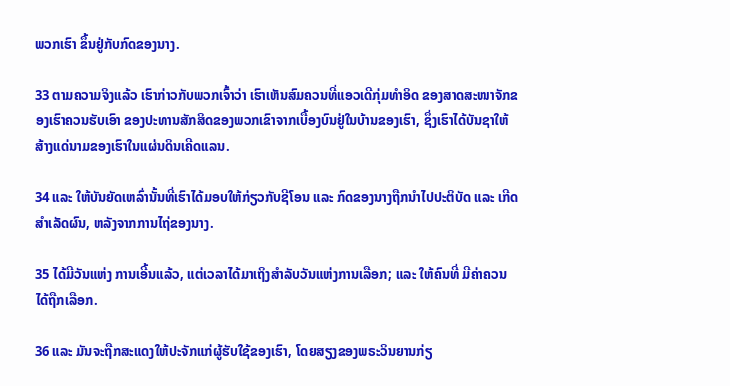ພວກເຮົາ ຂຶ້ນຢູ່ກັບກົດຂອງນາງ.

33 ຕາມຄວາມຈິງແລ້ວ ເຮົາກ່າວກັບພວກເຈົ້າວ່າ ເຮົາເຫັນສົມຄວນທີ່ແອວເດີກຸ່ມທຳອິດ ຂອງສາດສະໜາຈັກຂອງເຮົາຄວນຮັບເອົາ ຂອງປະທານສັກສິດຂອງພວກເຂົາຈາກເບື້ອງບົນຢູ່ໃນບ້ານຂອງເຮົາ, ຊຶ່ງເຮົາໄດ້ບັນຊາໃຫ້ສ້າງແດ່ນາມຂອງເຮົາໃນແຜ່ນດິນເຄີດແລນ.

34 ແລະ ໃຫ້ບັນຍັດເຫລົ່ານັ້ນທີ່ເຮົາໄດ້ມອບໃຫ້ກ່ຽວກັບຊີໂອນ ແລະ ກົດຂອງນາງຖືກນຳໄປປະຕິບັດ ແລະ ເກີດສຳເລັດຜົນ, ຫລັງຈາກການໄຖ່ຂອງນາງ.

35 ໄດ້ມີວັນແຫ່ງ ການເອີ້ນແລ້ວ, ແຕ່ເວລາໄດ້ມາເຖິງສຳລັບວັນແຫ່ງການເລືອກ; ແລະ ໃຫ້ຄົນທີ່ ມີຄ່າຄວນ ໄດ້ຖືກເລືອກ.

36 ແລະ ມັນຈະຖືກສະແດງໃຫ້ປະຈັກແກ່ຜູ້ຮັບໃຊ້ຂອງເຮົາ, ໂດຍສຽງຂອງພຣະວິນຍານກ່ຽ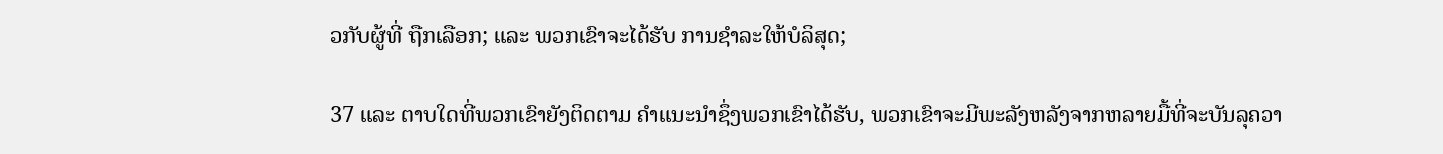ວກັບຜູ້ທີ່ ຖືກເລືອກ; ແລະ ພວກເຂົາຈະໄດ້ຮັບ ການຊຳລະໃຫ້ບໍລິສຸດ;

37 ແລະ ຕາບໃດທີ່ພວກເຂົາຍັງຕິດຕາມ ຄຳແນະນຳຊຶ່ງພວກເຂົາໄດ້ຮັບ, ພວກເຂົາຈະມີພະລັງຫລັງຈາກຫລາຍມື້ທີ່ຈະບັນລຸຄວາ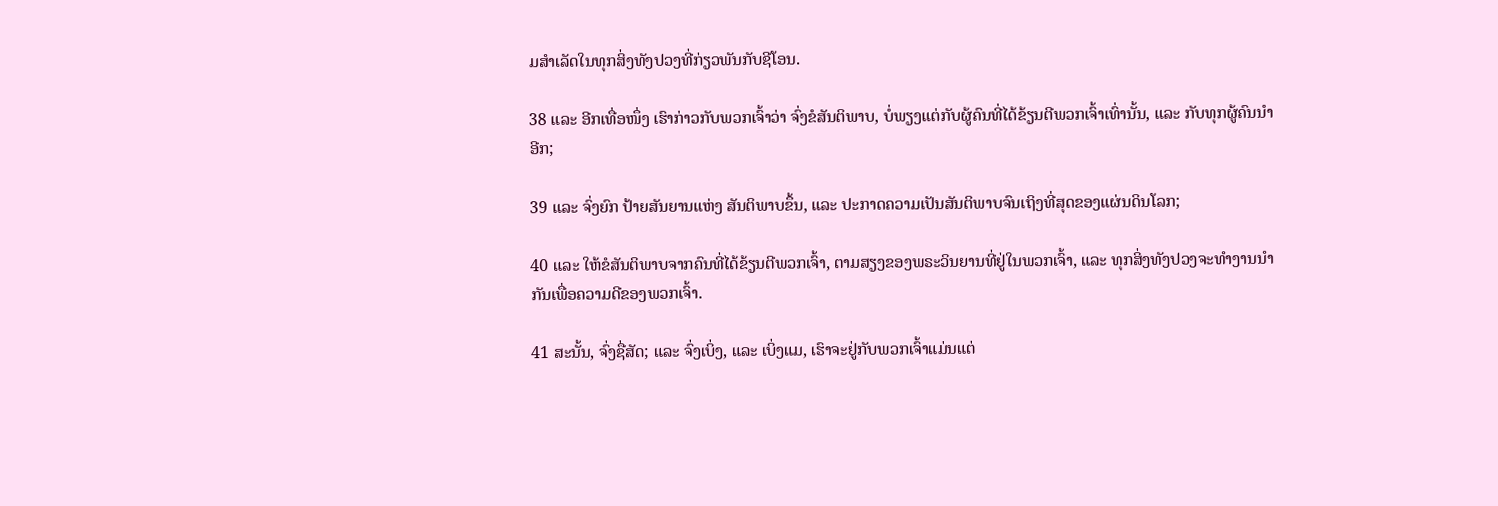ມສຳເລັດໃນທຸກສິ່ງທັງປວງທີ່ກ່ຽວພັນກັບຊີໂອນ.

38 ແລະ ອີກເທື່ອໜຶ່ງ ເຮົາກ່າວກັບພວກເຈົ້າວ່າ ຈົ່ງຂໍສັນຕິພາບ, ບໍ່ພຽງແຕ່ກັບຜູ້ຄົນທີ່ໄດ້ຂ້ຽນຕີພວກເຈົ້າເທົ່ານັ້ນ, ແລະ ກັບທຸກຜູ້ຄົນນຳອີກ;

39 ແລະ ຈົ່ງຍົກ ປ້າຍສັນຍານແຫ່ງ ສັນຕິພາບຂຶ້ນ, ແລະ ປະກາດຄວາມເປັນສັນຕິພາບຈົນເຖິງທີ່ສຸດຂອງແຜ່ນດິນໂລກ;

40 ແລະ ໃຫ້ຂໍສັນຕິພາບຈາກຄົນທີ່ໄດ້ຂ້ຽນຕີພວກເຈົ້າ, ຕາມສຽງຂອງພຣະວິນຍານທີ່ຢູ່ໃນພວກເຈົ້າ, ແລະ ທຸກສິ່ງທັງປວງຈະທຳງານນຳກັນເພື່ອຄວາມດີຂອງພວກເຈົ້າ.

41 ສະນັ້ນ, ຈົ່ງຊື່ສັດ; ແລະ ຈົ່ງເບິ່ງ, ແລະ ເບິ່ງແມ, ເຮົາຈະຢູ່ກັບພວກເຈົ້າແມ່ນແຕ່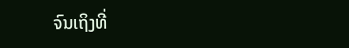ຈົນເຖິງທີ່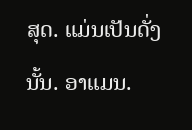ສຸດ. ແມ່ນເປັນດັ່ງນັ້ນ. ອາແມນ.